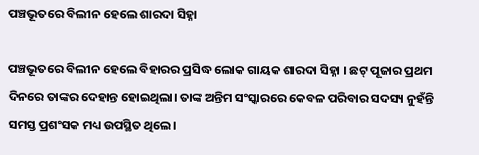ପଞ୍ଚଭୂତରେ ବିଲୀନ ହେଲେ ଶାରଦା ସିହ୍ନା

ପଞ୍ଚଭୂତରେ ବିଲୀନ ହେଲେ ବିହାରର ପ୍ରସିଦ୍ଧ ଲୋକ ଗାୟକ ଶାରଦା ସିହ୍ନା । ଛଟ୍ ପୂଜାର ପ୍ରଥମ ଦିନରେ ତାଙ୍କର ଦେହାନ୍ତ ହୋଇଥିଲା। ତାଙ୍କ ଅନ୍ତିମ ସଂସ୍କାରରେ କେବଳ ପରିବାର ସଦସ୍ୟ ନୁହଁନ୍ତି ସମସ୍ତ ପ୍ରଶଂସକ ମଧ୍ୟ ଉପସ୍ଥିତ ଥିଲେ।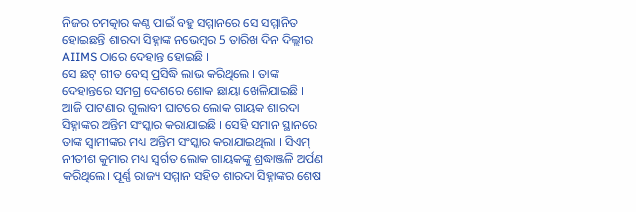ନିଜର ଚମତ୍କାର କଣ୍ଠ ପାଇଁ ବହୁ ସମ୍ମାନରେ ସେ ସମ୍ମାନିତ ହୋଇଛନ୍ତି ଶାରଦା ସିହ୍ନାଙ୍କ ନଭେମ୍ବର 5 ତାରିଖ ଦିନ ଦିଲ୍ଲୀର AIIMS ଠାରେ ଦେହାନ୍ତ ହୋଇଛି ।
ସେ ଛଟ୍ ଗୀତ ବେସ୍ ପ୍ରସିଦ୍ଧି ଲାଭ କରିଥିଲେ । ତାଙ୍କ ଦେହାନ୍ତରେ ସମଗ୍ର ଦେଶରେ ଶୋକ ଛାୟା ଖେଳିଯାଇଛି ।
ଆଜି ପାଟଣାର ଗୁଲାବୀ ଘାଟରେ ଲୋକ ଗାୟକ ଶାରଦା ସିହ୍ନାଙ୍କର ଅନ୍ତିମ ସଂସ୍କାର କରାଯାଇଛି । ସେହି ସମାନ ସ୍ଥାନରେ ତାଙ୍କ ସ୍ୱାମୀଙ୍କର ମଧ୍ୟ ଅନ୍ତିମ ସଂସ୍କାର କରାଯାଇଥିଲା । ସିଏମ୍ ନୀତୀଶ କୁମାର ମଧ୍ୟ ସ୍ୱର୍ଗତ ଲୋକ ଗାୟକଙ୍କୁ ଶ୍ରଦ୍ଧାଞ୍ଜଳି ଅର୍ପଣ କରିଥିଲେ। ପୂର୍ଣ୍ଣ ରାଜ୍ୟ ସମ୍ମାନ ସହିତ ଶାରଦା ସିହ୍ନାଙ୍କର ଶେଷ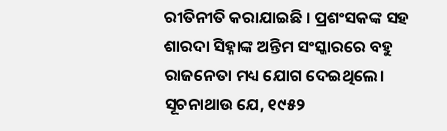ରୀତିନୀତି କରାଯାଇଛି । ପ୍ରଶଂସକଙ୍କ ସହ ଶାରଦା ସିହ୍ନାଙ୍କ ଅନ୍ତିମ ସଂସ୍କାରରେ ବହୁ ରାଜନେତା ମଧ୍ୟ ଯୋଗ ଦେଇଥିଲେ।
ସୂଚନାଥାଉ ଯେ, ୧୯୫୨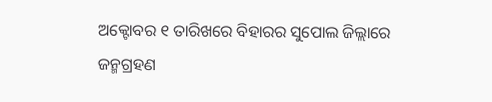ଅକ୍ଟୋବର ୧ ତାରିଖରେ ବିହାରର ସୁପୋଲ ଜିଲ୍ଲାରେ ଜନ୍ମଗ୍ରହଣ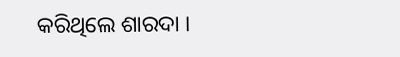କରିଥିଲେ ଶାରଦା ।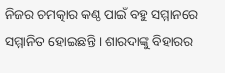ନିଜର ଚମତ୍କାର କଣ୍ଠ ପାଇଁ ବହୁ ସମ୍ମାନରେ ସମ୍ମାନିତ ହୋଇଛନ୍ତି । ଶାରଦାଙ୍କୁ ବିହାରର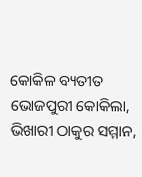କୋକିଳ ବ୍ୟତୀତ ଭୋଜପୁରୀ କୋକିଲା, ଭିଖାରୀ ଠାକୁର ସମ୍ମାନ,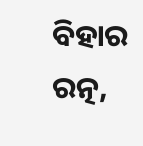ବିହାର ରତ୍ନ,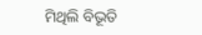ମିଥିଲି ବିଭୂତି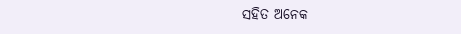ସହିତ ଅନେକ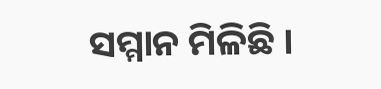ସମ୍ମାନ ମିଳିଛି ।